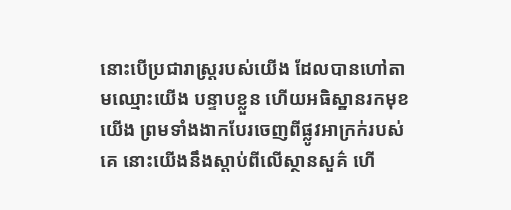នោះបើប្រជារាស្ត្ររបស់យើង ដែលបានហៅតាមឈ្មោះយើង បន្ទាបខ្លួន ហើយអធិស្ឋានរកមុខយើង ព្រមទាំងងាកបែរចេញពីផ្លូវអាក្រក់របស់គេ នោះយើងនឹងស្តាប់ពីលើស្ថានសួគ៌ ហើ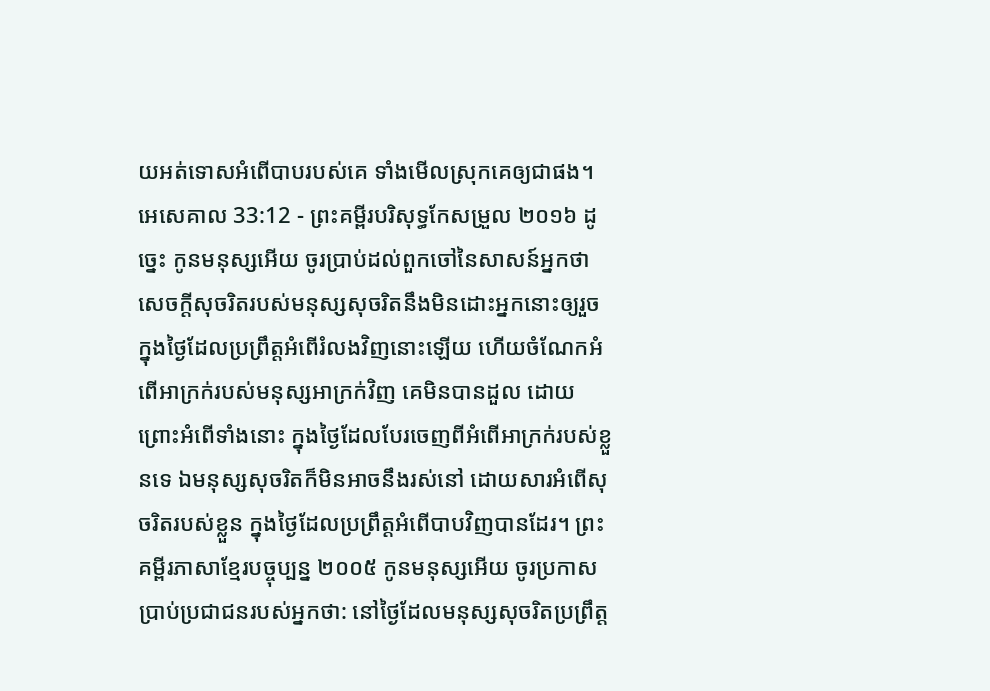យអត់ទោសអំពើបាបរបស់គេ ទាំងមើលស្រុកគេឲ្យជាផង។
អេសេគាល 33:12 - ព្រះគម្ពីរបរិសុទ្ធកែសម្រួល ២០១៦ ដូច្នេះ កូនមនុស្សអើយ ចូរប្រាប់ដល់ពួកចៅនៃសាសន៍អ្នកថា សេចក្ដីសុចរិតរបស់មនុស្សសុចរិតនឹងមិនដោះអ្នកនោះឲ្យរួច ក្នុងថ្ងៃដែលប្រព្រឹត្តអំពើរំលងវិញនោះឡើយ ហើយចំណែកអំពើអាក្រក់របស់មនុស្សអាក្រក់វិញ គេមិនបានដួល ដោយព្រោះអំពើទាំងនោះ ក្នុងថ្ងៃដែលបែរចេញពីអំពើអាក្រក់របស់ខ្លួនទេ ឯមនុស្សសុចរិតក៏មិនអាចនឹងរស់នៅ ដោយសារអំពើសុចរិតរបស់ខ្លួន ក្នុងថ្ងៃដែលប្រព្រឹត្តអំពើបាបវិញបានដែរ។ ព្រះគម្ពីរភាសាខ្មែរបច្ចុប្បន្ន ២០០៥ កូនមនុស្សអើយ ចូរប្រកាសប្រាប់ប្រជាជនរបស់អ្នកថា: នៅថ្ងៃដែលមនុស្សសុចរិតប្រព្រឹត្ត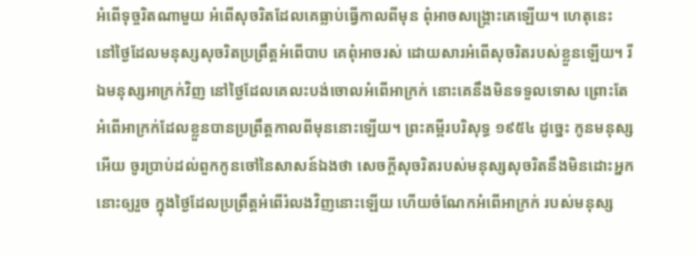អំពើទុច្ចរិតណាមួយ អំពើសុចរិតដែលគេធ្លាប់ធ្វើកាលពីមុន ពុំអាចសង្គ្រោះគេឡើយ។ ហេតុនេះ នៅថ្ងៃដែលមនុស្សសុចរិតប្រព្រឹត្តអំពើបាប គេពុំអាចរស់ ដោយសារអំពើសុចរិតរបស់ខ្លួនឡើយ។ រីឯមនុស្សអាក្រក់វិញ នៅថ្ងៃដែលគេលះបង់ចោលអំពើអាក្រក់ នោះគេនឹងមិនទទួលទោស ព្រោះតែអំពើអាក្រក់ដែលខ្លួនបានប្រព្រឹត្តកាលពីមុននោះឡើយ។ ព្រះគម្ពីរបរិសុទ្ធ ១៩៥៤ ដូច្នេះ កូនមនុស្សអើយ ចូរប្រាប់ដល់ពួកកូនចៅនៃសាសន៍ឯងថា សេចក្ដីសុចរិតរបស់មនុស្សសុចរិតនឹងមិនដោះអ្នកនោះឲ្យរួច ក្នុងថ្ងៃដែលប្រព្រឹត្តអំពើរំលងវិញនោះឡើយ ហើយចំណែកអំពើអាក្រក់ របស់មនុស្ស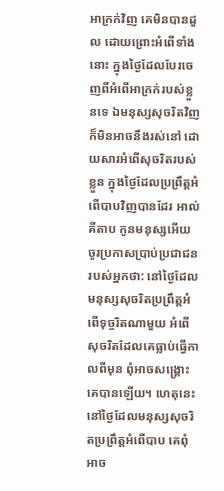អាក្រក់វិញ គេមិនបានដួល ដោយព្រោះអំពើទាំងនោះ ក្នុងថ្ងៃដែលបែរចេញពីអំពើអាក្រក់របស់ខ្លួនទេ ឯមនុស្សសុចរិតវិញ ក៏មិនអាចនឹងរស់នៅ ដោយសារអំពើសុចរិតរបស់ខ្លួន ក្នុងថ្ងៃដែលប្រព្រឹត្តអំពើបាបវិញបានដែរ អាល់គីតាប កូនមនុស្សអើយ ចូរប្រកាសប្រាប់ប្រជាជនរបស់អ្នកថា: នៅថ្ងៃដែលមនុស្សសុចរិតប្រព្រឹត្តអំពើទុច្ចរិតណាមួយ អំពើសុចរិតដែលគេធ្លាប់ធ្វើកាលពីមុន ពុំអាចសង្គ្រោះគេបានឡើយ។ ហេតុនេះ នៅថ្ងៃដែលមនុស្សសុចរិតប្រព្រឹត្តអំពើបាប គេពុំអាច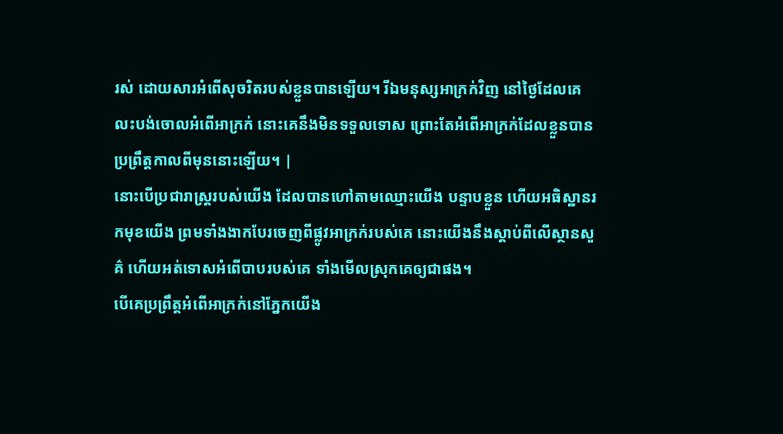រស់ ដោយសារអំពើសុចរិតរបស់ខ្លួនបានឡើយ។ រីឯមនុស្សអាក្រក់វិញ នៅថ្ងៃដែលគេលះបង់ចោលអំពើអាក្រក់ នោះគេនឹងមិនទទួលទោស ព្រោះតែអំពើអាក្រក់ដែលខ្លួនបានប្រព្រឹត្តកាលពីមុននោះឡើយ។ |
នោះបើប្រជារាស្ត្ររបស់យើង ដែលបានហៅតាមឈ្មោះយើង បន្ទាបខ្លួន ហើយអធិស្ឋានរកមុខយើង ព្រមទាំងងាកបែរចេញពីផ្លូវអាក្រក់របស់គេ នោះយើងនឹងស្តាប់ពីលើស្ថានសួគ៌ ហើយអត់ទោសអំពើបាបរបស់គេ ទាំងមើលស្រុកគេឲ្យជាផង។
បើគេប្រព្រឹត្តអំពើអាក្រក់នៅភ្នែកយើង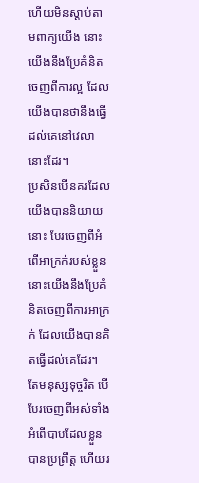ហើយមិនស្តាប់តាមពាក្យយើង នោះយើងនឹងប្រែគំនិតចេញពីការល្អ ដែលយើងបានថានឹងធ្វើដល់គេនៅវេលានោះដែរ។
ប្រសិនបើនគរដែលយើងបាននិយាយនោះ បែរចេញពីអំពើអាក្រក់របស់ខ្លួន នោះយើងនឹងប្រែគំនិតចេញពីការអាក្រក់ ដែលយើងបានគិតធ្វើដល់គេដែរ។
តែមនុស្សទុច្ចរិត បើបែរចេញពីអស់ទាំងអំពើបាបដែលខ្លួនបានប្រព្រឹត្ត ហើយរ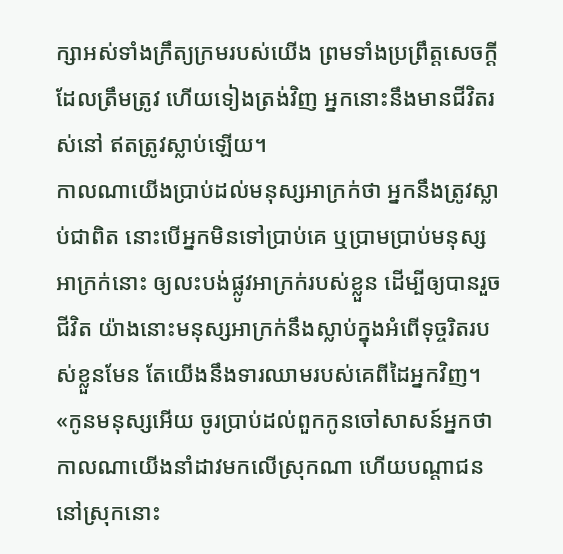ក្សាអស់ទាំងក្រឹត្យក្រមរបស់យើង ព្រមទាំងប្រព្រឹត្តសេចក្ដីដែលត្រឹមត្រូវ ហើយទៀងត្រង់វិញ អ្នកនោះនឹងមានជីវិតរស់នៅ ឥតត្រូវស្លាប់ឡើយ។
កាលណាយើងប្រាប់ដល់មនុស្សអាក្រក់ថា អ្នកនឹងត្រូវស្លាប់ជាពិត នោះបើអ្នកមិនទៅប្រាប់គេ ឬប្រាមប្រាប់មនុស្សអាក្រក់នោះ ឲ្យលះបង់ផ្លូវអាក្រក់របស់ខ្លួន ដើម្បីឲ្យបានរួចជីវិត យ៉ាងនោះមនុស្សអាក្រក់នឹងស្លាប់ក្នុងអំពើទុច្ចរិតរបស់ខ្លួនមែន តែយើងនឹងទារឈាមរបស់គេពីដៃអ្នកវិញ។
«កូនមនុស្សអើយ ចូរប្រាប់ដល់ពួកកូនចៅសាសន៍អ្នកថា កាលណាយើងនាំដាវមកលើស្រុកណា ហើយបណ្ដាជននៅស្រុកនោះ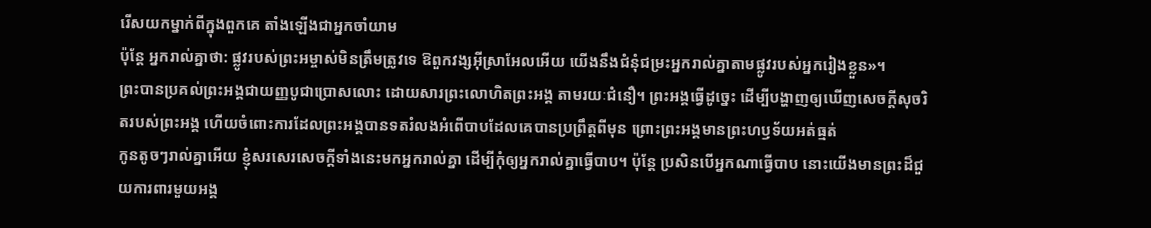រើសយកម្នាក់ពីក្នុងពួកគេ តាំងឡើងជាអ្នកចាំយាម
ប៉ុន្តែ អ្នករាល់គ្នាថា: ផ្លូវរបស់ព្រះអម្ចាស់មិនត្រឹមត្រូវទេ ឱពួកវង្សអ៊ីស្រាអែលអើយ យើងនឹងជំនុំជម្រះអ្នករាល់គ្នាតាមផ្លូវរបស់អ្នករៀងខ្លួន»។
ព្រះបានប្រគល់ព្រះអង្គជាយញ្ញបូជាប្រោសលោះ ដោយសារព្រះលោហិតព្រះអង្គ តាមរយៈជំនឿ។ ព្រះអង្គធ្វើដូច្នេះ ដើម្បីបង្ហាញឲ្យឃើញសេចក្តីសុចរិតរបស់ព្រះអង្គ ហើយចំពោះការដែលព្រះអង្គបានទតរំលងអំពើបាបដែលគេបានប្រព្រឹត្តពីមុន ព្រោះព្រះអង្គមានព្រះហឫទ័យអត់ធ្មត់
កូនតូចៗរាល់គ្នាអើយ ខ្ញុំសរសេរសេចក្ដីទាំងនេះមកអ្នករាល់គ្នា ដើម្បីកុំឲ្យអ្នករាល់គ្នាធ្វើបាប។ ប៉ុន្ដែ ប្រសិនបើអ្នកណាធ្វើបាប នោះយើងមានព្រះដ៏ជួយការពារមួយអង្គ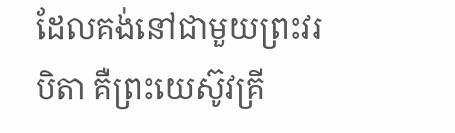ដែលគង់នៅជាមួយព្រះវរបិតា គឺព្រះយេស៊ូវគ្រី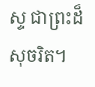ស្ទ ជាព្រះដ៏សុចរិត។